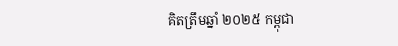គិតត្រឹមឆ្នាំ ២០២៥ កម្ពុជា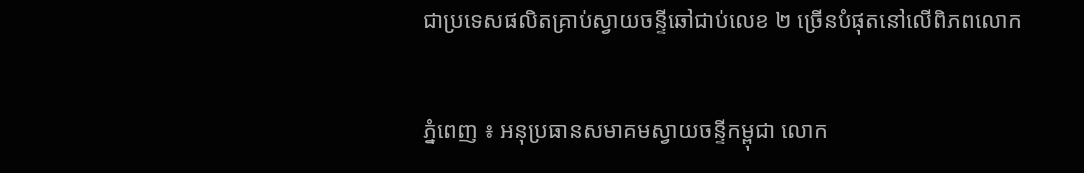ជាប្រទេសផលិតគ្រាប់ស្វាយចន្ទីឆៅជាប់លេខ ២ ច្រើនបំផុតនៅលើពិភពលោក

ភ្នំពេញ ៖ អនុប្រធានសមាគមស្វាយចន្ទីកម្ពុជា លោក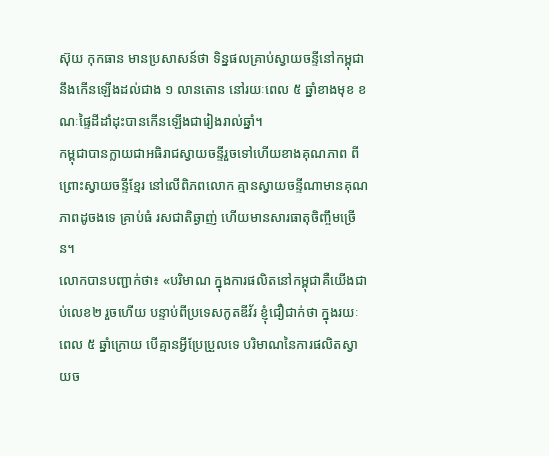ស៊ុយ កុកធាន មានប្រសាសន៍ថា ទិន្នផលគ្រាប់ស្វាយចន្ទីនៅកម្ពុជានឹងកើនឡើងដល់ជាង ១ លានតោន នៅរយៈពេល ៥ ឆ្នាំខាងមុខ ខណៈផ្ទៃដីដាំដុះបានកើនឡើងជារៀងរាល់ឆ្នាំ។
កម្ពុជាបានក្លាយជាអធិរាជស្វាយចន្ទីរួចទៅហើយខាងគុណភាព ពីព្រោះស្វាយចន្ទីខ្មែរ នៅលើពិភពលោក គ្មានស្វាយចន្ទីណាមានគុណភាពដូចងទេ គ្រាប់ធំ រសជាតិឆ្ងាញ់ ហើយមានសារធាតុចិញ្ចឹមច្រើន។
លោកបានបញ្ជាក់ថា៖ «បរិមាណ ក្នុងការផលិតនៅកម្ពុជាគឺយើងជាប់លេខ២ រួចហើយ បន្ទាប់ពីប្រទេសកូតឌីវ័រ ខ្ញុំជឿជាក់ថា ក្នុងរយៈពេល ៥ ឆ្នាំក្រោយ បើគ្មានអ្វីប្រែប្រួលទេ បរិមាណនៃការផលិតស្វាយច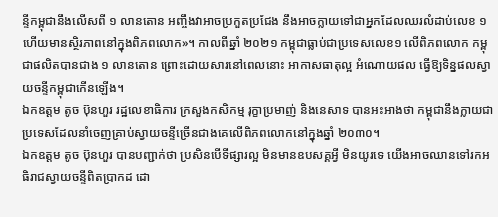ន្ទីកម្ពុជានឹងលើសពី ១ លានតោន អញ្ចឹងវាអាចប្រកួតប្រជែង នឹងអាចក្លាយទៅជាអ្នកដែលឈរលំដាប់លេខ ១ ហើយមានស្ថិរភាពនៅក្នុងពិភពលោក»។ កាលពីឆ្នាំ ២០២១ កម្ពុជាធ្លាប់ជាប្រទេសលេខ១ លើពិភពលោក កម្ពុជាផលិតបានជាង ១ លានតោន ព្រោះដោយសារនៅពេលនោះ អាកាសធាតុល្អ អំណោយផល ធ្វើឱ្យទិន្នផលស្វាយចន្ទីកម្ពុជាកើនឡើង។
ឯកឧត្តម តូច ប៊ុនហួរ រដ្ឋលេខាធិការ ក្រសួងកសិកម្ម រុក្ខាប្រមាញ់ និងនេសាទ បានអះអាងថា កម្ពុជានឹងក្លាយជាប្រទេសដែលនាំចេញគ្រាប់ស្វាយចន្ទីច្រើនជាងគេលើពិភពលោកនៅក្នុងឆ្នាំ ២០៣០។
ឯកឧត្តម តូច ប៊ុនហួរ បានបញ្ជាក់ថា ប្រសិនបើទីផ្សារល្អ មិនមានឧបសគ្គអ្វី មិនយូរទេ យើងអាចឈានទៅរកអធិរាជស្វាយចន្ទីពិតប្រាកដ ដោ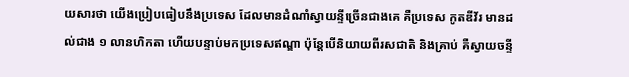យសារថា យើងប្រៀបធៀបនឹងប្រទេស ដែលមានដំណាំស្វាយន្ទីច្រើនជាងគេ គឺប្រទេស កូតឌីវ័រ មានដល់ជាង ១ លានហិកតា ហើយបន្ទាប់មកប្រទេសឥណ្ឌា ប៉ុន្តែបើនិយាយពីរសជាតិ និងគ្រាប់ គឺស្វាយចន្ទី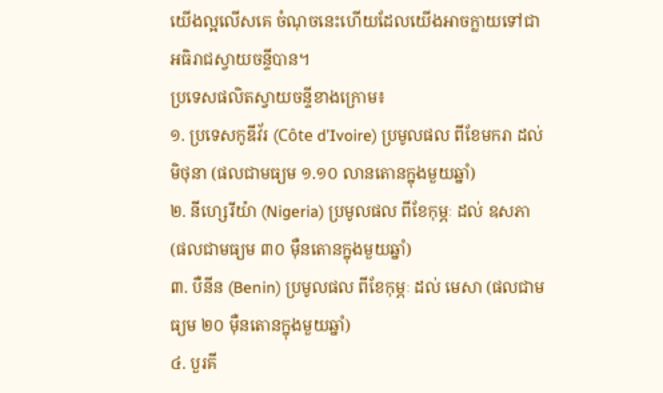យើងល្អលើសគេ ចំណុចនេះហើយដែលយើងអាចក្លាយទៅជាអធិរាជស្វាយចន្ទីបាន។
ប្រទេសផលិតស្វាយចន្ទីខាងក្រោម៖
១. ប្រទេសកូឌីវ័រ (Côte d’Ivoire) ប្រមូលផល ពីខែមករា ដល់ មិថុនា (ផលជាមធ្យម ១.១០ លានតោនក្នុងមួយឆ្នាំ)
២. នីហ្សេរីយ៉ា (Nigeria) ប្រមូលផល ពីខែកុម្ភៈ ដល់ ឧសភា (ផលជាមធ្យម ៣០ ម៉ឺនតោនក្នុងមួយឆ្នាំ)
៣. បឺនីន (Benin) ប្រមូលផល ពីខែកុម្ភៈ ដល់ មេសា (ផលជាមធ្យម ២០ ម៉ឺនតោនក្នុងមួយឆ្នាំ)
៤. បួរគី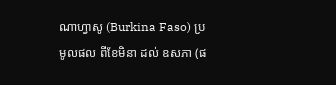ណាហ្វាសូ (Burkina Faso) ប្រមូលផល ពីខែមិនា ដល់ ឧសភា (ផ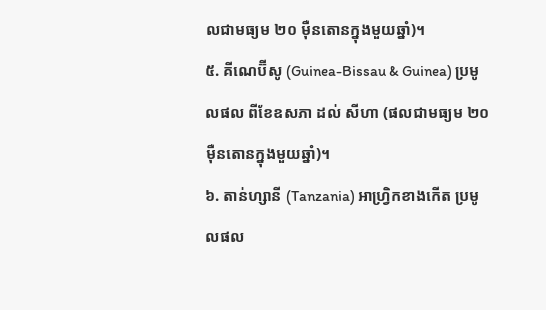លជាមធ្យម ២០ ម៉ឺនតោនក្នុងមួយឆ្នាំ)។
៥. គីណេប៊ីសូ (Guinea-Bissau & Guinea) ប្រមូលផល ពីខែឧសភា ដល់ សីហា (ផលជាមធ្យម ២០ ម៉ឺនតោនក្នុងមួយឆ្នាំ)។
៦. តាន់ហ្សានី (Tanzania) អាហ្វ្រិកខាងកើត ប្រមូលផល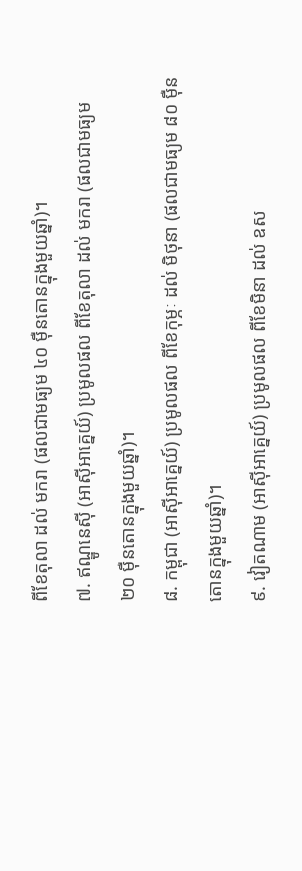ពីខែតុលា ដល់ មករា (ផលជាមធ្យម ៤០ ម៉ឺនតោនក្នុងមួយឆ្នាំ)។
៧. ឥណ្ឌូនេស៊ី (អាស៊ីអាគ្នេយ៍) ប្រមូលផល ពីខែតុលា ដល់ មករា (ផលជាមធ្យម ២០ ម៉ឺនតោនក្នុងមួយឆ្នាំ)។
៨. កម្ពុជា (អាស៊ីអាគ្នេយ៍) ប្រមូលផល ពីខែកុម្ភៈ ដល់ មិថុនា (ផលជាមធ្យម ៨០ ម៉ឺនតោនក្នុងមួយឆ្នាំ)។
៩. វៀតណាម (អាស៊ីអាគ្នេយ៍) ប្រមូលផល ពីខែមិនា ដល់ ឧស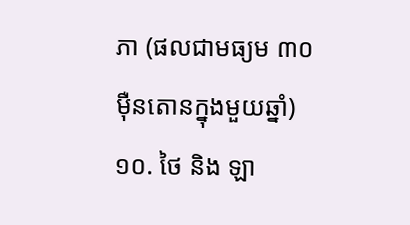ភា (ផលជាមធ្យម ៣០ ម៉ឺនតោនក្នុងមួយឆ្នាំ)
១០. ថៃ និង ឡា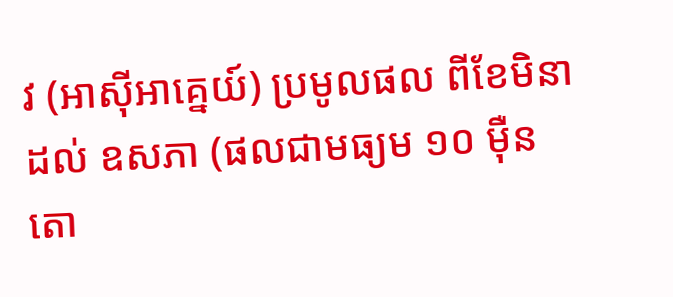វ (អាស៊ីអាគ្នេយ៍) ប្រមូលផល ពីខែមិនា ដល់ ឧសភា (ផលជាមធ្យម ១០ ម៉ឺនតោ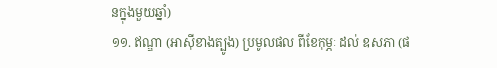នក្នុងមួយឆ្នាំ)
១១. ឥណ្ឌា (អាស៊ីខាងត្បូង) ប្រមូលផល ពីខែកុម្ភៈ ដល់ ឧសភា (ផ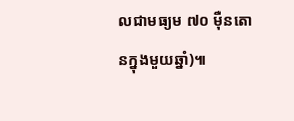លជាមធ្យម ៧០ ម៉ឺនតោនក្នុងមួយឆ្នាំ)៕